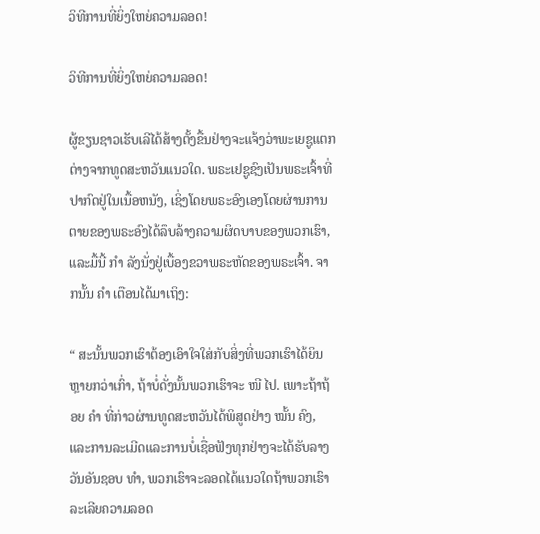ວິທີການທີ່ຍິ່ງໃຫຍ່ຄວາມລອດ!

ວິທີການທີ່ຍິ່ງໃຫຍ່ຄວາມລອດ!

ຜູ້ຂຽນຊາວເຮັບເລີໄດ້ສ້າງຕັ້ງຂື້ນຢ່າງຈະແຈ້ງວ່າພະເຍຊູແຕກຕ່າງຈາກທູດສະຫວັນແນວໃດ. ພຣະເຢຊູຊົງເປັນພຣະເຈົ້າທີ່ປາກົດຢູ່ໃນເນື້ອຫນັງ, ເຊິ່ງໂດຍພຣະອົງເອງໂດຍຜ່ານການຕາຍຂອງພຣະອົງໄດ້ລຶບລ້າງຄວາມຜິດບາບຂອງພວກເຮົາ, ແລະມື້ນີ້ ກຳ ລັງນັ່ງຢູ່ເບື້ອງຂວາພຣະຫັດຂອງພຣະເຈົ້າ. ຈາກນັ້ນ ຄຳ ເຕືອນໄດ້ມາເຖິງ:

“ ສະນັ້ນພວກເຮົາຕ້ອງເອົາໃຈໃສ່ກັບສິ່ງທີ່ພວກເຮົາໄດ້ຍິນຫຼາຍກວ່າເກົ່າ, ຖ້າບໍ່ດັ່ງນັ້ນພວກເຮົາຈະ ໜີ ໄປ. ເພາະຖ້າຖ້ອຍ ຄຳ ທີ່ກ່າວຜ່ານທູດສະຫວັນໄດ້ພິສູດຢ່າງ ໝັ້ນ ຄົງ, ແລະການລະເມີດແລະການບໍ່ເຊື່ອຟັງທຸກຢ່າງຈະໄດ້ຮັບລາງວັນອັນຊອບ ທຳ, ພວກເຮົາຈະລອດໄດ້ແນວໃດຖ້າພວກເຮົາລະເລີຍຄວາມລອດ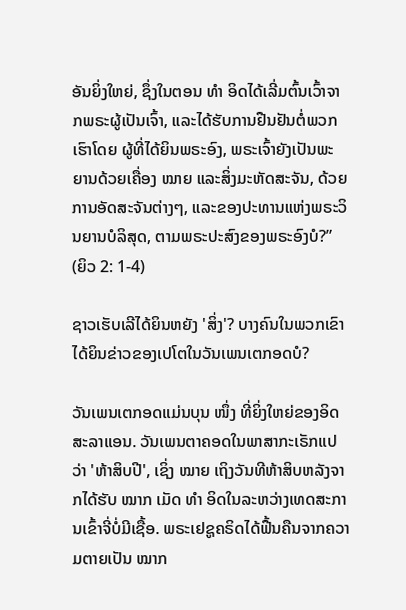ອັນຍິ່ງໃຫຍ່, ຊຶ່ງໃນຕອນ ທຳ ອິດໄດ້ເລີ່ມຕົ້ນເວົ້າຈາກພຣະຜູ້ເປັນເຈົ້າ, ແລະໄດ້ຮັບການຢືນຢັນຕໍ່ພວກເຮົາໂດຍ ຜູ້ທີ່ໄດ້ຍິນພຣະອົງ, ພຣະເຈົ້າຍັງເປັນພະຍານດ້ວຍເຄື່ອງ ໝາຍ ແລະສິ່ງມະຫັດສະຈັນ, ດ້ວຍການອັດສະຈັນຕ່າງໆ, ແລະຂອງປະທານແຫ່ງພຣະວິນຍານບໍລິສຸດ, ຕາມພຣະປະສົງຂອງພຣະອົງບໍ?” (ຍິວ 2: 1-4)

ຊາວເຮັບເລີໄດ້ຍິນຫຍັງ 'ສິ່ງ'? ບາງຄົນໃນພວກເຂົາໄດ້ຍິນຂ່າວຂອງເປໂຕໃນວັນເພນເຕກອດບໍ?

ວັນເພນເຕກອດແມ່ນບຸນ ໜຶ່ງ ທີ່ຍິ່ງໃຫຍ່ຂອງອິດສະລາແອນ. ວັນເພນຕາຄອດໃນພາສາກະເຣັກແປວ່າ 'ຫ້າສິບປີ', ເຊິ່ງ ໝາຍ ເຖິງວັນທີຫ້າສິບຫລັງຈາກໄດ້ຮັບ ໝາກ ເມັດ ທຳ ອິດໃນລະຫວ່າງເທດສະການເຂົ້າຈີ່ບໍ່ມີເຊື້ອ. ພຣະເຢຊູຄຣິດໄດ້ຟື້ນຄືນຈາກຄວາມຕາຍເປັນ ໝາກ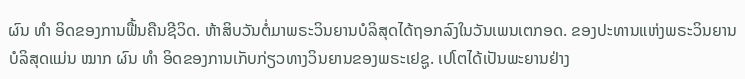ຜົນ ທຳ ອິດຂອງການຟື້ນຄືນຊີວິດ. ຫ້າສິບວັນຕໍ່ມາພຣະວິນຍານບໍລິສຸດໄດ້ຖອກລົງໃນວັນເພນເຕກອດ. ຂອງປະທານແຫ່ງພຣະວິນຍານບໍລິສຸດແມ່ນ ໝາກ ຜົນ ທຳ ອິດຂອງການເກັບກ່ຽວທາງວິນຍານຂອງພຣະເຢຊູ. ເປໂຕໄດ້ເປັນພະຍານຢ່າງ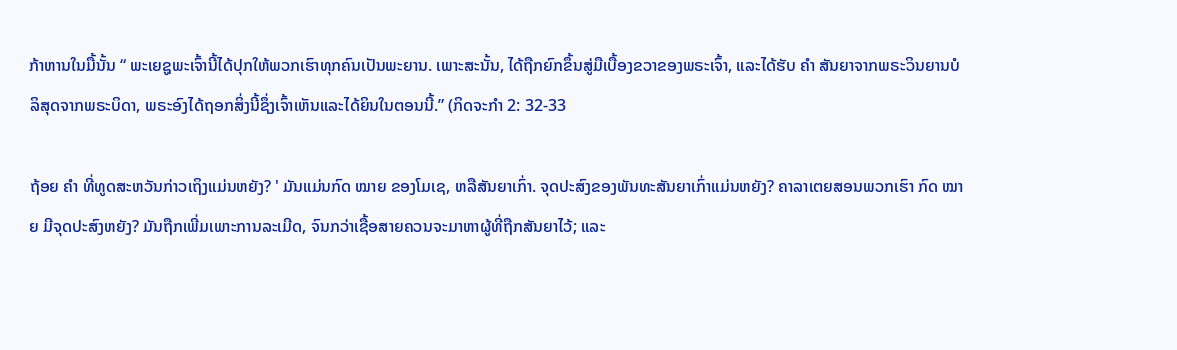ກ້າຫານໃນມື້ນັ້ນ “ ພະເຍຊູພະເຈົ້ານີ້ໄດ້ປຸກໃຫ້ພວກເຮົາທຸກຄົນເປັນພະຍານ. ເພາະສະນັ້ນ, ໄດ້ຖືກຍົກຂຶ້ນສູ່ມືເບື້ອງຂວາຂອງພຣະເຈົ້າ, ແລະໄດ້ຮັບ ຄຳ ສັນຍາຈາກພຣະວິນຍານບໍລິສຸດຈາກພຣະບິດາ, ພຣະອົງໄດ້ຖອກສິ່ງນີ້ຊຶ່ງເຈົ້າເຫັນແລະໄດ້ຍິນໃນຕອນນີ້.” (ກິດຈະກໍາ 2: 32-33

ຖ້ອຍ ຄຳ ທີ່ທູດສະຫວັນກ່າວເຖິງແມ່ນຫຍັງ? ' ມັນແມ່ນກົດ ໝາຍ ຂອງໂມເຊ, ຫລືສັນຍາເກົ່າ. ຈຸດປະສົງຂອງພັນທະສັນຍາເກົ່າແມ່ນຫຍັງ? ຄາລາເຕຍສອນພວກເຮົາ ກົດ ໝາຍ ມີຈຸດປະສົງຫຍັງ? ມັນຖືກເພີ່ມເພາະການລະເມີດ, ຈົນກວ່າເຊື້ອສາຍຄວນຈະມາຫາຜູ້ທີ່ຖືກສັນຍາໄວ້; ແລະ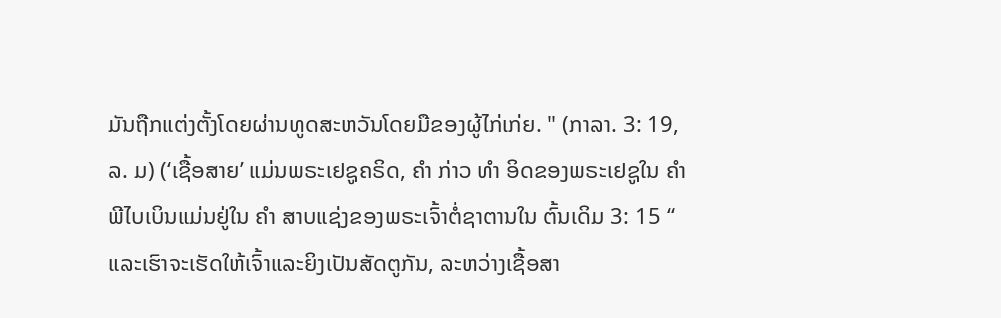ມັນຖືກແຕ່ງຕັ້ງໂດຍຜ່ານທູດສະຫວັນໂດຍມືຂອງຜູ້ໄກ່ເກ່ຍ. " (ກາລາ. 3: 19, ລ. ມ) (‘ເຊື້ອສາຍ’ ແມ່ນພຣະເຢຊູຄຣິດ, ຄຳ ກ່າວ ທຳ ອິດຂອງພຣະເຢຊູໃນ ຄຳ ພີໄບເບິນແມ່ນຢູ່ໃນ ຄຳ ສາບແຊ່ງຂອງພຣະເຈົ້າຕໍ່ຊາຕານໃນ ຕົ້ນເດິມ 3: 15 “ ແລະເຮົາຈະເຮັດໃຫ້ເຈົ້າແລະຍິງເປັນສັດຕູກັນ, ລະຫວ່າງເຊື້ອສາ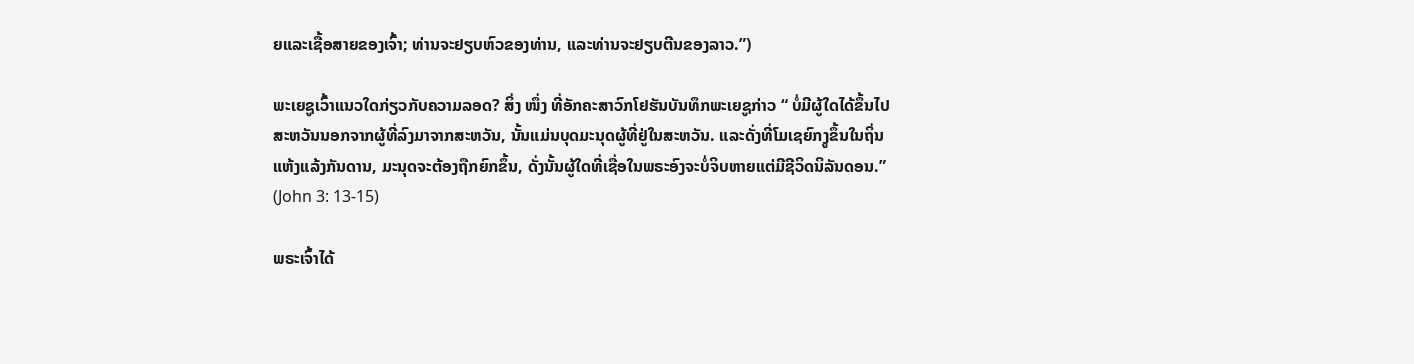ຍແລະເຊື້ອສາຍຂອງເຈົ້າ; ທ່ານຈະຢຽບຫົວຂອງທ່ານ, ແລະທ່ານຈະຢຽບຕີນຂອງລາວ.”)

ພະເຍຊູເວົ້າແນວໃດກ່ຽວກັບຄວາມລອດ? ສິ່ງ ໜຶ່ງ ທີ່ອັກຄະສາວົກໂຢຮັນບັນທຶກພະເຍຊູກ່າວ “ ບໍ່ມີຜູ້ໃດໄດ້ຂຶ້ນໄປສະຫວັນນອກຈາກຜູ້ທີ່ລົງມາຈາກສະຫວັນ, ນັ້ນແມ່ນບຸດມະນຸດຜູ້ທີ່ຢູ່ໃນສະຫວັນ. ແລະດັ່ງທີ່ໂມເຊຍົກງູຂຶ້ນໃນຖິ່ນແຫ້ງແລ້ງກັນດານ, ມະນຸດຈະຕ້ອງຖືກຍົກຂຶ້ນ, ດັ່ງນັ້ນຜູ້ໃດທີ່ເຊື່ອໃນພຣະອົງຈະບໍ່ຈິບຫາຍແຕ່ມີຊີວິດນິລັນດອນ.” (John 3: 13-15)

ພຣະເຈົ້າໄດ້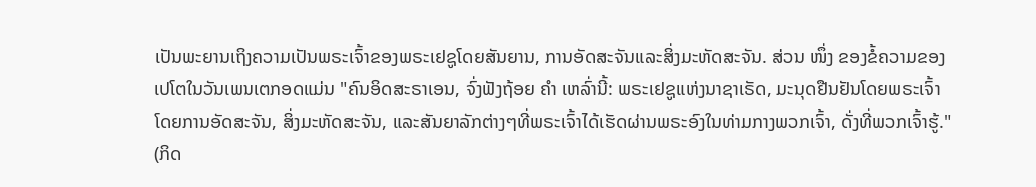ເປັນພະຍານເຖິງຄວາມເປັນພຣະເຈົ້າຂອງພຣະເຢຊູໂດຍສັນຍານ, ການອັດສະຈັນແລະສິ່ງມະຫັດສະຈັນ. ສ່ວນ ໜຶ່ງ ຂອງຂໍ້ຄວາມຂອງເປໂຕໃນວັນເພນເຕກອດແມ່ນ "ຄົນອິດສະຣາເອນ, ຈົ່ງຟັງຖ້ອຍ ຄຳ ເຫລົ່ານີ້: ພຣະເຢຊູແຫ່ງນາຊາເຣັດ, ມະນຸດຢືນຢັນໂດຍພຣະເຈົ້າໂດຍການອັດສະຈັນ, ສິ່ງມະຫັດສະຈັນ, ແລະສັນຍາລັກຕ່າງໆທີ່ພຣະເຈົ້າໄດ້ເຮັດຜ່ານພຣະອົງໃນທ່າມກາງພວກເຈົ້າ, ດັ່ງທີ່ພວກເຈົ້າຮູ້." (ກິດ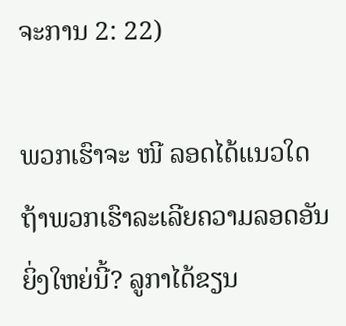ຈະການ 2: 22)

ພວກເຮົາຈະ ໜີ ລອດໄດ້ແນວໃດຖ້າພວກເຮົາລະເລີຍຄວາມລອດອັນຍິ່ງໃຫຍ່ນີ້? ລູກາໄດ້ຂຽນ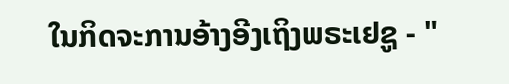ໃນກິດຈະການອ້າງອີງເຖິງພຣະເຢຊູ - "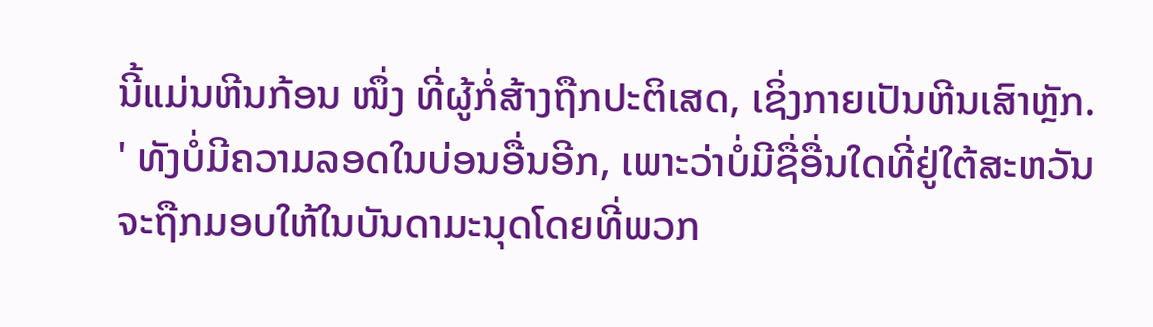ນີ້ແມ່ນຫີນກ້ອນ ໜຶ່ງ ທີ່ຜູ້ກໍ່ສ້າງຖືກປະຕິເສດ, ເຊິ່ງກາຍເປັນຫີນເສົາຫຼັກ. ' ທັງບໍ່ມີຄວາມລອດໃນບ່ອນອື່ນອີກ, ເພາະວ່າບໍ່ມີຊື່ອື່ນໃດທີ່ຢູ່ໃຕ້ສະຫວັນຈະຖືກມອບໃຫ້ໃນບັນດາມະນຸດໂດຍທີ່ພວກ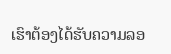ເຮົາຕ້ອງໄດ້ຮັບຄວາມລອ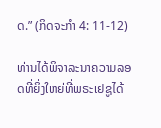ດ.” (ກິດຈະກໍາ 4: 11-12)

ທ່ານໄດ້ພິຈາລະນາຄວາມລອດທີ່ຍິ່ງໃຫຍ່ທີ່ພຣະເຢຊູໄດ້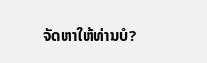ຈັດຫາໃຫ້ທ່ານບໍ?